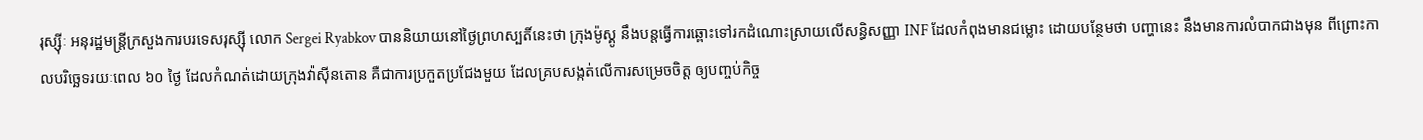រុស្ស៊ីៈ អនុរដ្ឋមន្រ្តីក្រសួងការបរទេសរុស្ស៊ី លោក Sergei Ryabkov បាននិយាយនៅថ្ងៃព្រហស្បតិ៍នេះថា ក្រុងម៉ូស្គូ នឹងបន្តធ្វើការឆ្ពោះទៅរកដំណោះស្រាយលើសន្ធិសញ្ញា INF ដែលកំពុងមានជម្លោះ ដោយបន្ថែមថា បញ្ហានេះ នឹងមានការលំបាកជាងមុន ពីព្រោះកាលបរិច្ឆេទរយៈពេល ៦០ ថ្ងៃ ដែលកំណត់ដោយក្រុងវ៉ាស៊ីនតោន គឺជាការប្រកួតប្រជែងមួយ ដែលគ្របសង្កត់លើការសម្រេចចិត្ត ឲ្យបញ្ចប់កិច្ច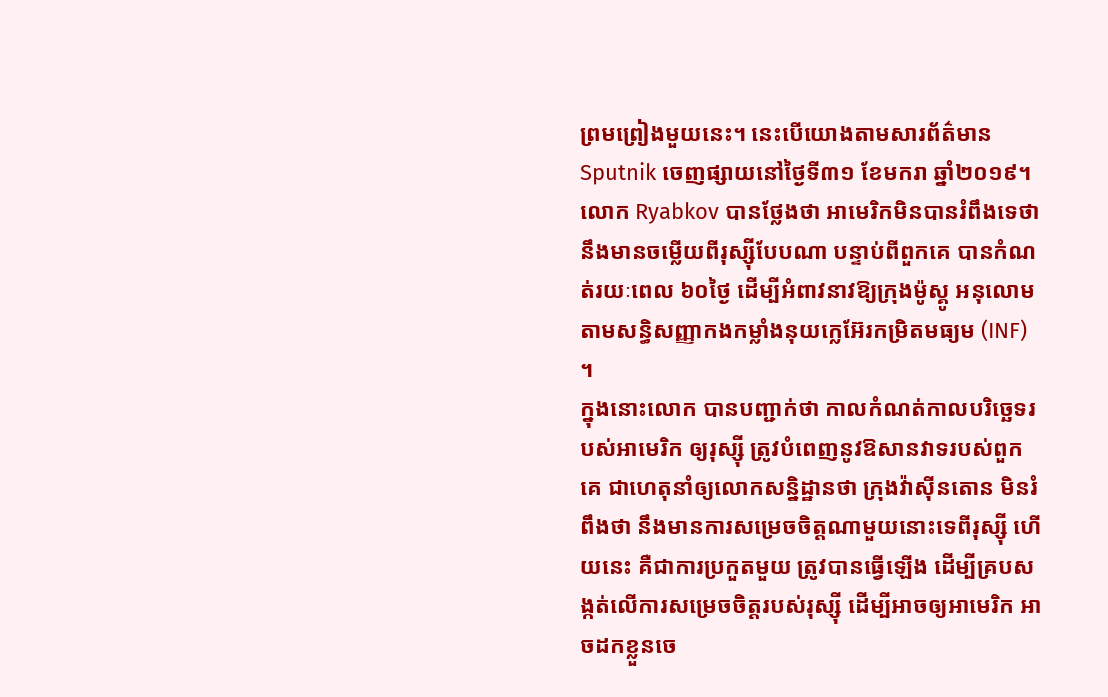ព្រមព្រៀងមួយនេះ។ នេះបើយោងតាមសារព័ត៌មាន Sputnik ចេញផ្សាយនៅថ្ងៃទី៣១ ខែមករា ឆ្នាំ២០១៩។
លោក Ryabkov បានថ្លែងថា អាមេរិកមិនបានរំពឹងទេថា នឹងមានចម្លើយពីរុស្ស៊ីបែបណា បន្ទាប់ពីពួកគេ បានកំណត់រយៈពេល ៦០ថ្ងៃ ដើម្បីអំពាវនាវឱ្យក្រុងម៉ូស្គូ អនុលោមតាមសន្ធិសញ្ញាកងកម្លាំងនុយក្លេអ៊ែរកម្រិតមធ្យម (INF) ។
ក្នុងនោះលោក បានបញ្ជាក់ថា កាលកំណត់កាលបរិច្ឆេទរបស់អាមេរិក ឲ្យរុស្ស៊ី ត្រូវបំពេញនូវឱសានវាទរបស់ពួកគេ ជាហេតុនាំឲ្យលោកសន្និដ្ឋានថា ក្រុងវ៉ាស៊ីនតោន មិនរំពឹងថា នឹងមានការសម្រេចចិត្តណាមួយនោះទេពីរុស្ស៊ី ហើយនេះ គឺជាការប្រកួតមួយ ត្រូវបានធ្វើឡើង ដើម្បីគ្របសង្កត់លើការសម្រេចចិត្តរបស់រុស្ស៊ី ដើម្បីអាចឲ្យអាមេរិក អាចដកខ្លួនចេ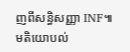ញពីសន្ធិសញ្ញា INF៕
មតិយោបល់